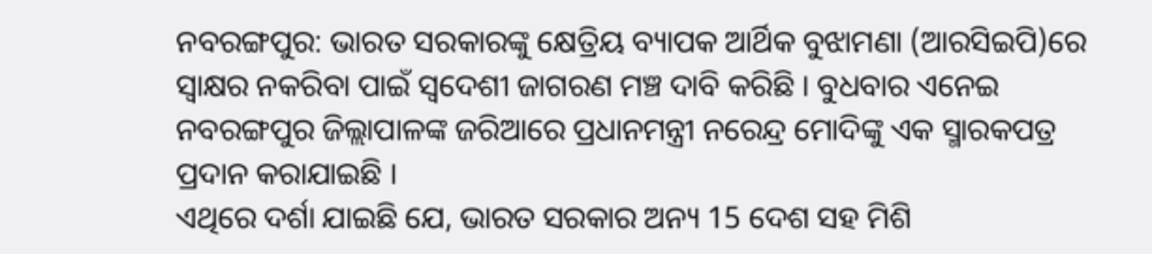ନବରଙ୍ଗପୁର: ଭାରତ ସରକାରଙ୍କୁ କ୍ଷେତ୍ରିୟ ବ୍ୟାପକ ଆର୍ଥିକ ବୁଝାମଣା (ଆରସିଇପି)ରେ ସ୍ବାକ୍ଷର ନକରିବା ପାଇଁ ସ୍ବଦେଶୀ ଜାଗରଣ ମଞ୍ଚ ଦାବି କରିଛି । ବୁଧବାର ଏନେଇ ନବରଙ୍ଗପୁର ଜିଲ୍ଲାପାଳଙ୍କ ଜରିଆରେ ପ୍ରଧାନମନ୍ତ୍ରୀ ନରେନ୍ଦ୍ର ମୋଦିଙ୍କୁ ଏକ ସ୍ମାରକପତ୍ର ପ୍ରଦାନ କରାଯାଇଛି ।
ଏଥିରେ ଦର୍ଶା ଯାଇଛି ଯେ, ଭାରତ ସରକାର ଅନ୍ୟ 15 ଦେଶ ସହ ମିଶି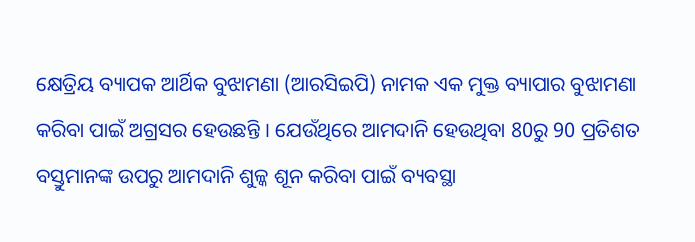କ୍ଷେତ୍ରିୟ ବ୍ୟାପକ ଆର୍ଥିକ ବୁଝାମଣା (ଆରସିଇପି) ନାମକ ଏକ ମୁକ୍ତ ବ୍ୟାପାର ବୁଝାମଣା କରିବା ପାଇଁ ଅଗ୍ରସର ହେଉଛନ୍ତି । ଯେଉଁଥିରେ ଆମଦାନି ହେଉଥିବା 80ରୁ 90 ପ୍ରତିଶତ ବସ୍ତୁମାନଙ୍କ ଉପରୁ ଆମଦାନି ଶୁଳ୍କ ଶୂନ କରିବା ପାଇଁ ବ୍ୟବସ୍ଥା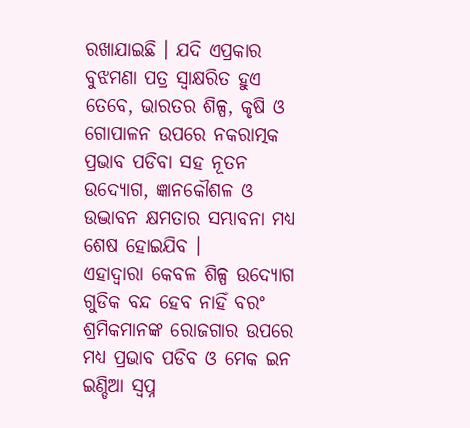ରଖାଯାଇଛି । ଯଦି ଏପ୍ରକାର ବୁଝମଣା ପତ୍ର ସ୍ବାକ୍ଷରିତ ହୁଏ ତେବେ, ଭାରତର ଶିଳ୍ପ, କୃଷି ଓ ଗୋପାଳନ ଉପରେ ନକରାତ୍ମକ ପ୍ରଭାବ ପଡିବା ସହ ନୂତନ ଉଦ୍ୟୋଗ, ଜ୍ଞାନକୌଶଳ ଓ ଉଦ୍ଭାବନ କ୍ଷମତାର ସମ୍ଭାବନା ମଧ୍ୟ ଶେଷ ହୋଇଯିବ ।
ଏହାଦ୍ବାରା କେବଳ ଶିଳ୍ପ ଉଦ୍ୟୋଗ ଗୁଡିକ ବନ୍ଦ ହେବ ନାହିଁ ବରଂ ଶ୍ରମିକମାନଙ୍କ ରୋଜଗାର ଉପରେ ମଧ୍ୟ ପ୍ରଭାବ ପଡିବ ଓ ମେକ ଇନ ଇଣ୍ଡିଆ ସ୍ବପ୍ନ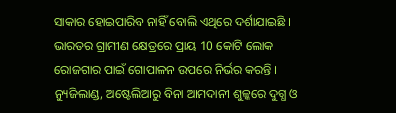ସାକାର ହୋଇପାରିବ ନାହିଁ ବୋଲି ଏଥିରେ ଦର୍ଶାଯାଇଛି ।
ଭାରତର ଗ୍ରାମୀଣ କ୍ଷେତ୍ରରେ ପ୍ରାୟ 10 କୋଟି ଲୋକ ରୋଜଗାର ପାଇଁ ଗୋପାଳନ ଉପରେ ନିର୍ଭର କରନ୍ତି । ନ୍ୟୁଜିଲାଣ୍ଡ, ଅଷ୍ଟେଲିଆରୁ ବିନା ଆମଦାନୀ ଶୁଳ୍କରେ ଦୁଗ୍ଧ ଓ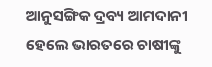ଆନୁସଙ୍ଗିକ ଦ୍ରବ୍ୟ ଆମଦାନୀ ହେଲେ ଭାରତରେ ଚାଷୀଙ୍କୁ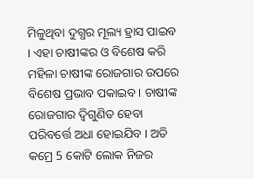ମିଳୁଥିବା ଦୁଗ୍ଧର ମୂଲ୍ୟ ହ୍ରାସ ପାଇବ । ଏହା ଚାଷୀଙ୍କର ଓ ବିଶେଷ କରି ମହିଳା ଚାଷୀଙ୍କ ରୋଜଗାର ଉପରେ ବିଶେଷ ପ୍ରଭାବ ପକାଇବ । ଚାଷୀଙ୍କ ରୋଜଗାର ଦ୍ବିଗୁଣିତ ହେବା ପରିବର୍ତ୍ତେ ଅଧା ହୋଇଯିବ । ଅତି କମ୍ରେ 5 କୋଟି ଲୋକ ନିଜର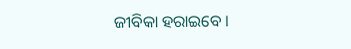ଜୀବିକା ହରାଇବେ ।